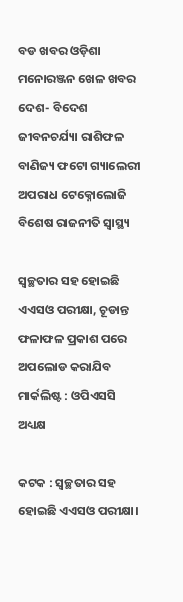ବଡ ଖବର ଓଡ଼ିଶା ମନୋରଞ୍ଜନ ଖେଳ ଖବର ଦେଶ- ବିଦେଶ ଜୀବନଚର୍ଯ୍ୟା ରାଶିଫଳ ବାଣିଜ୍ୟ ଫଟୋ ଗ୍ୟାଲେରୀ ଅପରାଧ ଟେକ୍ନୋଲୋଜି ବିଶେଷ ରାଜନୀତି ସ୍ଵାସ୍ଥ୍ୟ

ସ୍ୱଚ୍ଛତାର ସହ ହୋଇଛି ଏଏସଓ ପରୀକ୍ଷା, ଚୂଡାନ୍ତ ଫଳାଫଳ ପ୍ରକାଶ ପରେ ଅପଲୋଡ କରାଯିବ ମାର୍କଲିଷ୍ଟ : ଓପିଏସସି ଅଧ୍ୟକ୍ଷ

କଟକ : ସ୍ୱଚ୍ଛତାର ସହ ହୋଇଛି ଏଏସଓ ପରୀକ୍ଷା।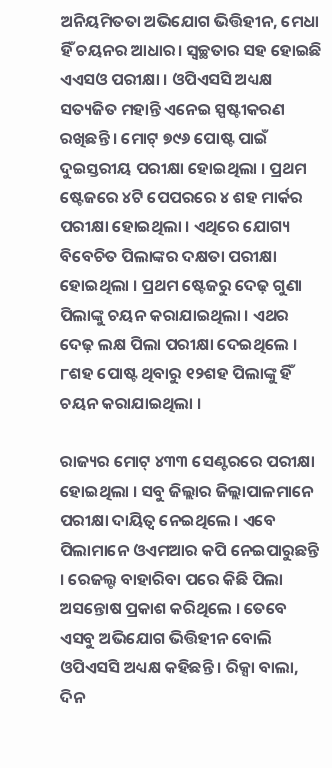ଅନିୟମିତତା ଅଭିଯୋଗ ଭିତ୍ତିହୀନ, ମେଧା ହିଁ ଚୟନର ଆଧାର। ସ୍ୱଚ୍ଛତାର ସହ ହୋଇଛି ଏଏସଓ ପରୀକ୍ଷା । ଓପିଏସସି ଅଧ୍ୟକ୍ଷ ସତ୍ୟଜିତ ମହାନ୍ତି ଏନେଇ ସ୍ପଷ୍ଟୀକରଣ ରଖିଛନ୍ତି । ମୋଟ୍ ୭୯୬ ପୋଷ୍ଟ ପାଇଁ ଦୁଇସ୍ତରୀୟ ପରୀକ୍ଷା ହୋଇଥିଲା । ପ୍ରଥମ ଷ୍ଟେଜରେ ୪ଟି ପେପରରେ ୪ ଶହ ମାର୍କର ପରୀକ୍ଷା ହୋଇଥିଲା । ଏଥିରେ ଯୋଗ୍ୟ ବିବେଚିତ ପିଲାଙ୍କର ଦକ୍ଷତା ପରୀକ୍ଷା ହୋଇଥିଲା । ପ୍ରଥମ ଷ୍ଟେଜରୁ ଦେଢ଼ ଗୁଣା ପିଲାଙ୍କୁ ଚୟନ କରାଯାଇଥିଲା । ଏଥର ଦେଢ଼ ଲକ୍ଷ ପିଲା ପରୀକ୍ଷା ଦେଇଥିଲେ । ୮ଶହ ପୋଷ୍ଟ ଥିବାରୁ ୧୨ଶହ ପିଲାଙ୍କୁ ହିଁ ଚୟନ କରାଯାଇଥିଲା ।

ରାଜ୍ୟର ମୋଟ୍ ୪୩୩ ସେଣ୍ଟରରେ ପରୀକ୍ଷା ହୋଇଥିଲା । ସବୁ ଜିଲ୍ଲାର ଜିଲ୍ଲାପାଳମାନେ ପରୀକ୍ଷା ଦାୟିତ୍ୱ ନେଇଥିଲେ । ଏବେ ପିଲାମାନେ ଓଏମଆର କପି ନେଇପାରୁଛନ୍ତି । ରେଜଲ୍ଟ ବାହାରିବା ପରେ କିଛି ପିଲା ଅସନ୍ତୋଷ ପ୍ରକାଶ କରିଥିଲେ । ତେବେ ଏସବୁ ଅଭିଯୋଗ ଭିତ୍ତିହୀନ ବୋଲି ଓପିଏସସି ଅଧ୍ୟକ୍ଷ କହିଛନ୍ତି । ରିକ୍ସା ବାଲା, ଦିନ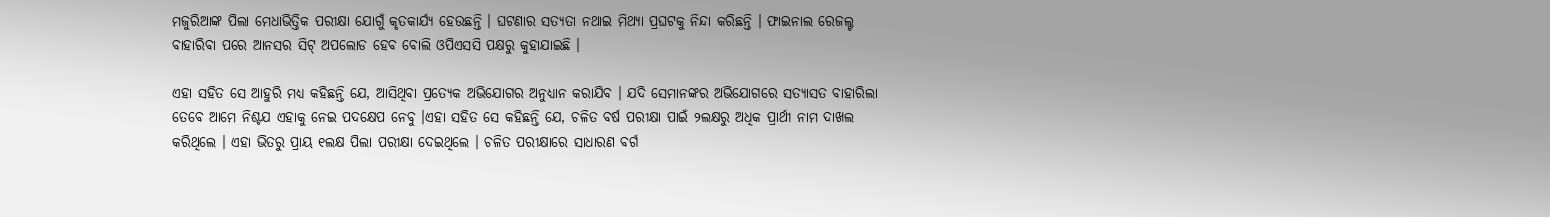ମଜୁରିଆଙ୍କ ପିଲା ମେଧାଭିତ୍ତିକ ପରୀକ୍ଷା ଯୋଗୁଁ କୃତକାର୍ଯ୍ୟ ହେଉଛନ୍ତି । ଘଟଣାର ସତ୍ୟତା ନଥାଇ ମିଥ୍ୟା ପ୍ରଘଟକୁ ନିନ୍ଦା କରିଛନ୍ତି । ଫାଇନାଲ ରେଜଲ୍ଟ ବାହାରିବା ପରେ ଆନସର ସିଟ୍ ଅପଲୋଡ ହେବ ବୋଲି ଓପିଏସସି ପକ୍ଷରୁ କୁହାଯାଇଛି ।

ଏହା ସହିତ ସେ ଆହୁରି ମଧ୍ୟ କହିଛନ୍ତି ଯେ, ଆସିଥିବା ପ୍ରତ୍ୟେକ ଅଭିଯୋଗର ଅନୁଧ୍ୟାନ କରାଯିବ । ଯଦି ସେମାନଙ୍କର ଅଭିଯୋଗରେ ସତ୍ୟାସତ ବାହାରିଲା ତେବେ ଆମେ ନିଶ୍ଚଯ ଏହାକୁ ନେଇ ପଦକ୍ଷେପ ନେବୁ ।ଏହା ସହିତ ସେ କହିଛନ୍ତି ଯେ, ଚଳିତ ବର୍ଷ ପରୀକ୍ଷା ପାଇଁ ୨ଲକ୍ଷରୁ ଅଧିକ ପ୍ରାର୍ଥୀ ନାମ ଦାଖଲ କରିଥିଲେ । ଏହା ଭିତରୁ ପ୍ରାୟ ୧ଲକ୍ଷ ପିଲା ପରୀକ୍ଷା ଦେଇଥିଲେ । ଚଳିତ ପରୀକ୍ଷାରେ ସାଧାରଣ ବର୍ଗ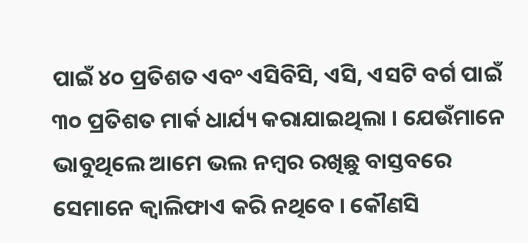ପାଇଁ ୪୦ ପ୍ରତିଶତ ଏବଂ ଏସିବିସି, ଏସି, ଏସଟି ବର୍ଗ ପାଇଁ ୩୦ ପ୍ରତିଶତ ମାର୍କ ଧାର୍ଯ୍ୟ କରାଯାଇଥିଲା । ଯେଉଁମାନେ ଭାବୁଥିଲେ ଆମେ ଭଲ ନମ୍ବର ରଖିଛୁ ବାସ୍ତବରେ ସେମାନେ କ୍ୱାଲିଫାଏ କରି ନଥିବେ । କୌଣସି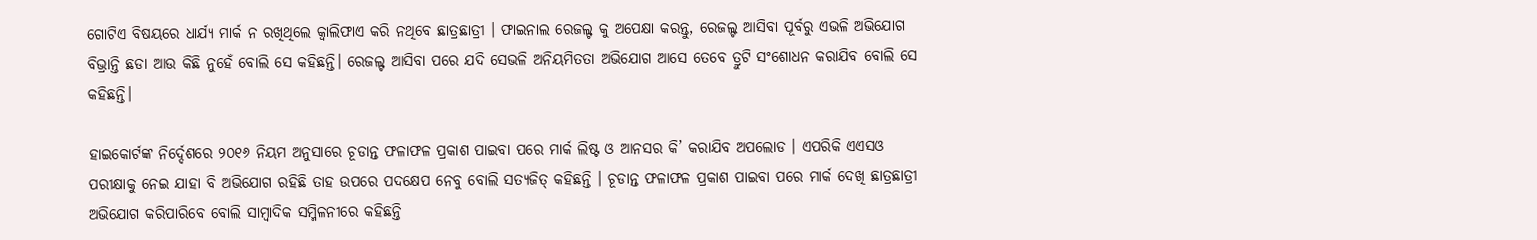ଗୋଟିଏ ବିଷୟରେ ଧାର୍ଯ୍ୟ ମାର୍କ ନ ରଖିଥିଲେ କ୍ୱାଲିଫାଏ କରି ନଥିବେ ଛାତ୍ରଛାତ୍ରୀ । ଫାଇନାଲ ରେଜଲ୍ଟ କୁ ଅପେକ୍ଷା କରନ୍ତୁ, ରେଜଲ୍ଟ ଆସିବା ପୂର୍ବରୁ ଏଭଳି ଅଭିଯୋଗ ବିଭ୍ରାନ୍ତି ଛଡା ଆଉ କିଛି ନୁହେଁ ବୋଲି ସେ କହିଛନ୍ତି। ରେଜଲ୍ଟ ଆସିବା ପରେ ଯଦି ସେଭଳି ଅନିୟମିତତା ଅଭିଯୋଗ ଆସେ ତେବେ ତ୍ରୁଟି ସଂଶୋଧନ କରାଯିବ ବୋଲି ସେ କହିଛନ୍ତି।

ହାଇକୋର୍ଟଙ୍କ ନିର୍ଦ୍ଦେଶରେ ୨୦୧୬ ନିୟମ ଅନୁସାରେ ଚୂଡାନ୍ତ ଫଳାଫଳ ପ୍ରକାଶ ପାଇବା ପରେ ମାର୍କ ଲିଷ୍ଟ ଓ ଆନସର କି’ କରାଯିବ ଅପଲୋଡ । ଏପରିକି ଏଏସଓ ପରୀକ୍ଷାକୁ ନେଇ ଯାହା ବି ଅଭିଯୋଗ ରହିଛି ତାହ ଉପରେ ପଦକ୍ଷେପ ନେବୁ ବୋଲି ସତ୍ୟଜିତ୍ କହିଛନ୍ତି । ଚୂଡାନ୍ତ ଫଳାଫଳ ପ୍ରକାଶ ପାଇବା ପରେ ମାର୍କ ଦେଖି ଛାତ୍ରଛାତ୍ରୀ ଅଭିଯୋଗ କରିପାରିବେ ବୋଲି ସାମ୍ବାଦିକ ସମ୍ମିଳନୀରେ କହିଛନ୍ତି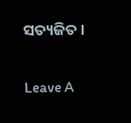ସତ୍ୟଜିତ ।

Leave A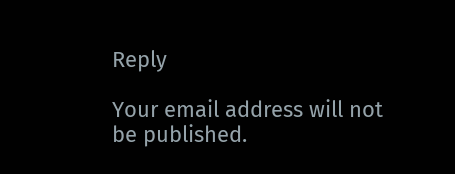Reply

Your email address will not be published.